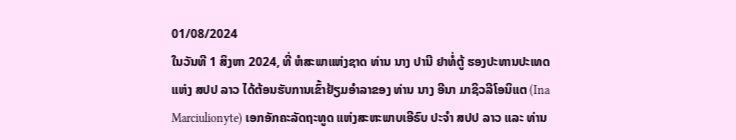01/08/2024
ໃນວັນທີ 1 ສິງຫາ 2024, ທີ່ ຫໍສະພາແຫ່ງຊາດ ທ່ານ ນາງ ປານີ ຢາທໍ່ຕູ້ ຮອງປະທານປະເທດ ແຫ່ງ ສປປ ລາວ ໄດ້ຕ້ອນຮັບການເຂົ້າຢ້ຽມອຳລາຂອງ ທ່ານ ນາງ ອີນາ ມາຊິວລີໂອນິແຕ (Ina Marciulionyte) ເອກອັກຄະລັດຖະທູດ ແຫ່ງສະຫະພາບເອີຣົບ ປະຈຳ ສປປ ລາວ ແລະ ທ່ານ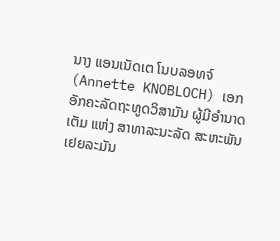ນາງ ແອນເນັດເຕ ໂນບລອທຈ໌ (Annette KNOBLOCH) ເອກອັກຄະລັດຖະທູດວິສາມັນ ຜູ້ມີອໍານາດເຕັມ ແຫ່ງ ສາທາລະນະລັດ ສະຫະພັນ ເຢຍລະມັນ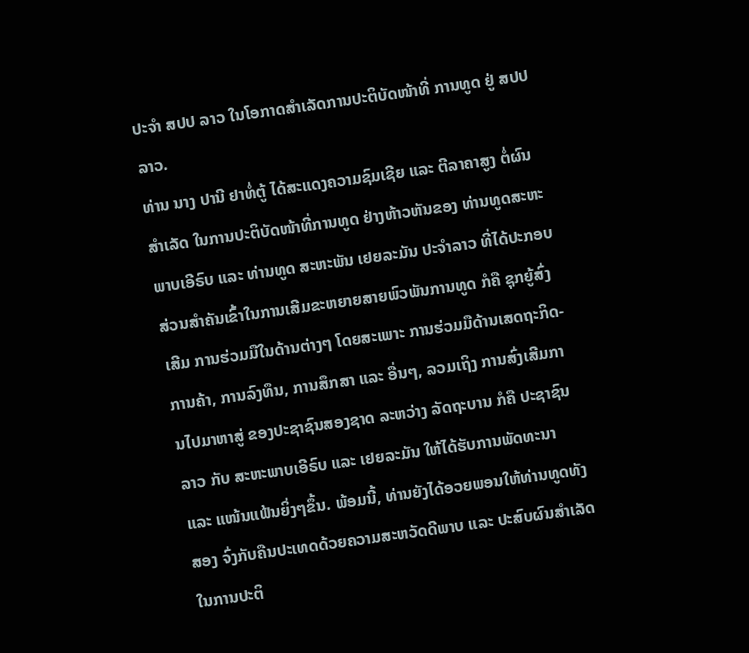ປະຈໍາ ສປປ ລາວ ໃນໂອກາດສຳເລັດການປະຕິບັດໜ້າທີ່ ການທູດ ຢູ່ ສປປ ລາວ.
ທ່ານ ນາງ ປານີ ຢາທໍ່ຕູ້ ໄດ້ສະແດງຄວາມຊົມເຊີຍ ແລະ ຕີລາຄາສູງ ຕໍ່ຜົນສຳເລັດ ໃນການປະຕິບັດໜ້າທີ່ການທູດ ຢ່າງຫ້າວຫັນຂອງ ທ່ານທູດສະຫະພາບເອີຣົບ ແລະ ທ່ານທູດ ສະຫະພັນ ເຢຍລະມັນ ປະຈໍາລາວ ທີ່ໄດ້ປະກອບສ່ວນສຳຄັນເຂົ້າໃນການເສີມຂະຫຍາຍສາຍພົວພັນການທູດ ກໍຄື ຊຸກຍູ້ສົ່ງເສີມ ການຮ່ວມມືໃນດ້ານຕ່າງໆ ໂດຍສະເພາະ ການຮ່ວມມືດ້ານເສດຖະກິດ-ການຄ້າ, ການລົງທຶນ, ການສຶກສາ ແລະ ອື່ນໆ, ລວມເຖິງ ການສົ່ງເສີມການໄປມາຫາສູ່ ຂອງປະຊາຊົນສອງຊາດ ລະຫວ່າງ ລັດຖະບານ ກໍຄື ປະຊາຊົນລາວ ກັບ ສະຫະພາບເອີຣົບ ແລະ ເຢຍລະມັນ ໃຫ້ໄດ້ຮັບການພັດທະນາ ແລະ ແໜ້ນແຟ້ນຍິ່ງໆຂຶ້ນ. ພ້ອມນີ້, ທ່ານຍັງໄດ້ອວຍພອນໃຫ້ທ່ານທູດທັງສອງ ຈົ່ງກັບຄືນປະເທດດ້ວຍຄວາມສະຫວັດດີພາບ ແລະ ປະສົບຜົນສຳເລັດ ໃນການປະຕິ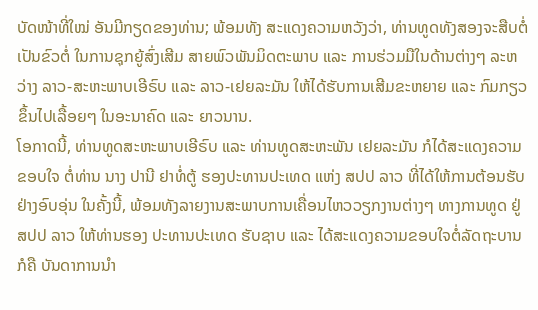ບັດໜ້າທີ່ໃໝ່ ອັນມີກຽດຂອງທ່ານ; ພ້ອມທັງ ສະແດງຄວາມຫວັງວ່າ, ທ່ານທູດທັງສອງຈະສືບຕໍ່ເປັນຂົວຕໍ່ ໃນການຊຸກຍູ້ສົ່ງເສີມ ສາຍພົວພັນມິດຕະພາບ ແລະ ການຮ່ວມມືໃນດ້ານຕ່າງໆ ລະຫວ່າງ ລາວ-ສະຫະພາບເອີຣົບ ແລະ ລາວ-ເຢຍລະມັນ ໃຫ້ໄດ້ຮັບການເສີມຂະຫຍາຍ ແລະ ກົມກຽວ ຂຶ້ນໄປເລື້ອຍໆ ໃນອະນາຄົດ ແລະ ຍາວນານ.
ໂອກາດນີ້, ທ່ານທູດສະຫະພາບເອີຣົບ ແລະ ທ່ານທູດສະຫະພັນ ເຢຍລະມັນ ກໍໄດ້ສະແດງຄວາມຂອບໃຈ ຕໍ່ທ່ານ ນາງ ປານີ ຢາທໍ່ຕູ້ ຮອງປະທານປະເທດ ແຫ່ງ ສປປ ລາວ ທີ່ໄດ້ໃຫ້ການຕ້ອນຮັບຢ່າງອົບອຸ່ນ ໃນຄັ້ງນີ້, ພ້ອມທັງລາຍງານສະພາບການເຄື່ອນໄຫວວຽກງານຕ່າງໆ ທາງການທູດ ຢູ່ ສປປ ລາວ ໃຫ້ທ່ານຮອງ ປະທານປະເທດ ຮັບຊາບ ແລະ ໄດ້ສະແດງຄວາມຂອບໃຈຕໍ່ລັດຖະບານ ກໍຄື ບັນດາການນຳ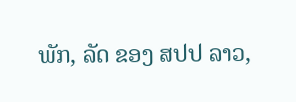ພັກ, ລັດ ຂອງ ສປປ ລາວ,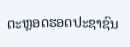ຕະຫຼອດຮອດປະຊາຊົນ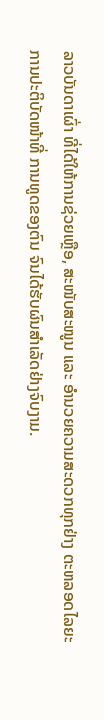ລາວບັນດາເຜົ່າ ທີ່ໄດ້ໃຫ້ການຊ່ວຍເຫຼືອ, ສະໜັບສະໜູນ ແລະ ອຳນວຍຄວາມສະດວກທຸກຢ່າງ ຕະຫລອດໄລຍະການປະຕິບັດໜ້າທີ່ ການທູດຂອງຕົນ ຈົນໄດ້ຮັບຜົນສຳເລັດຢ່າງຈົບງາມ.